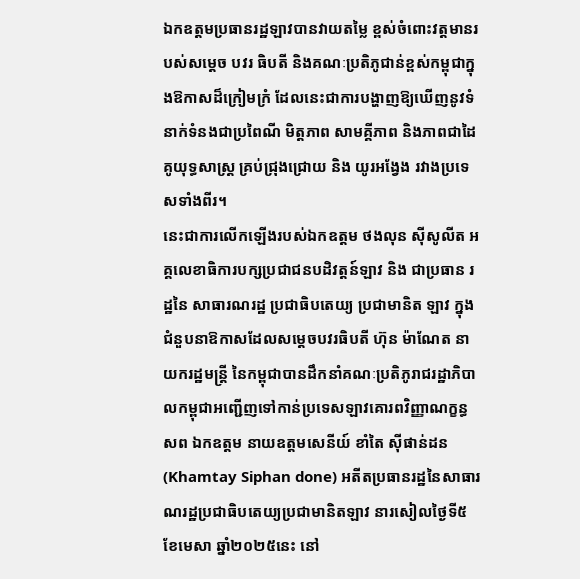ឯកឧត្តមប្រធានរដ្ឋឡាវបានវាយតម្លៃ ខ្ពស់ចំពោះវត្តមានរបស់សម្តេច បវរ ធិបតី និងគណៈប្រតិភូជាន់ខ្ពស់កម្ពុជាក្នុងឱកាសដ៏ក្រៀមក្រំ ដែលនេះជាការបង្ហាញឱ្យឃើញនូវទំនាក់ទំនងជាប្រពៃណី មិត្តភាព សាមគ្គីភាព និងភាពជាដៃគូយុទ្ធសាស្ត្រ គ្រប់ជ្រុងជ្រោយ និង យូរអង្វែង រវាងប្រទេសទាំងពីរ។
នេះជាការលើកឡើងរបស់ឯកឧត្តម ថងលុន ស៊ីសូលីត អគ្គលេខាធិការបក្សប្រជាជនបដិវត្តន៍ឡាវ និង ជាប្រធាន រដ្ឋនៃ សាធារណរដ្ឋ ប្រជាធិបតេយ្យ ប្រជាមានិត ឡាវ ក្នុងជំនួបនាឱកាសដែលសម្តេចបវរធិបតី ហ៊ុន ម៉ាណែត នាយករដ្ឋមន្ត្រី នៃកម្ពុជាបានដឹកនាំគណៈប្រតិភូរាជរដ្ឋាភិបាលកម្ពុជាអញ្ជើញទៅកាន់ប្រទេសឡាវគោរពវិញ្ញាណក្ខន្ធសព ឯកឧត្តម នាយឧត្តមសេនីយ៍ ខាំតៃ ស៊ីផាន់ដន (Khamtay Siphan done) អតីតប្រធានរដ្ឋនៃសាធារណរដ្ឋប្រជាធិបតេយ្យប្រជាមានិតឡាវ នារសៀលថ្ងៃទី៥ ខែមេសា ឆ្នាំ២០២៥នេះ នៅ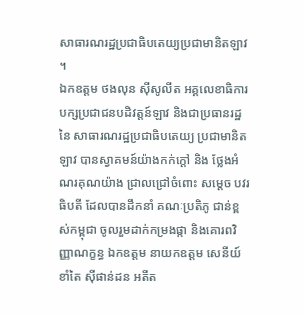សាធារណរដ្ឋប្រជាធិបតេយ្យប្រជាមានិតឡាវ ។
ឯកឧត្តម ថងលុន ស៊ីសូលីត អគ្គលេខាធិការបក្សប្រជាជនបដិវត្តន៍ឡាវ និងជាប្រធានរដ្ឋនៃ សាធារណរដ្ឋប្រជាធិបតេយ្យ ប្រជាមានិត ឡាវ បានស្វាគមន៍យ៉ាងកក់ក្តៅ និង ថ្លែងអំណរគុណយ៉ាង ជ្រាលជ្រៅចំពោះ សម្តេច បវរធិបតី ដែលបានដឹកនាំ គណៈប្រតិភូ ជាន់ខ្ពស់កម្ពុជា ចូលរួមដាក់កម្រងផ្កា និងគោរពវិញ្ញាណក្ខន្ធ ឯកឧត្តម នាយកឧត្តម សេនីយ៍ ខាំតៃ ស៊ីផាន់ដន អតីត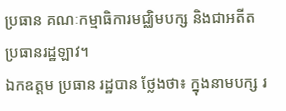ប្រធាន គណៈកម្មាធិការមជ្ឈិមបក្ស និងជាអតីតប្រធានរដ្ឋឡាវ។
ឯកឧត្តម ប្រធាន រដ្ឋបាន ថ្លែងថា៖ ក្នុងនាមបក្ស រ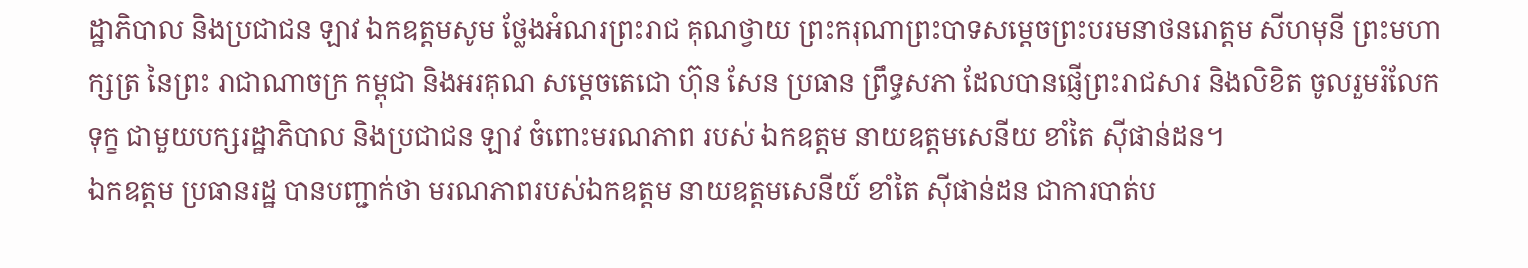ដ្ឋាភិបាល និងប្រជាជន ឡាវ ឯកឧត្តមសូម ថ្លែងអំណរព្រះរាជ គុណថ្វាយ ព្រះករុណាព្រះបាទសម្តេចព្រះបរមនាថនរោត្តម សីហមុនី ព្រះមហាក្សត្រ នៃព្រះ រាជាណាចក្រ កម្ពុជា និងអរគុណ សម្ដេចតេជោ ហ៊ុន សែន ប្រធាន ព្រឹទ្ធសភា ដែលបានផ្ញើព្រះរាជសារ និងលិខិត ចូលរួមរំលែកទុក្ខ ជាមួយបក្សរដ្ឋាភិបាល និងប្រជាជន ឡាវ ចំពោះមរណភាព របស់ ឯកឧត្តម នាយឧត្តមសេនីយ ខាំតៃ ស៊ីផាន់ដន។
ឯកឧត្តម ប្រធានរដ្ឋ បានបញ្ជាក់ថា មរណភាពរបស់ឯកឧត្ដម នាយឧត្តមសេនីយ៍ ខាំតៃ ស៊ីផាន់ដន ជាការបាត់ប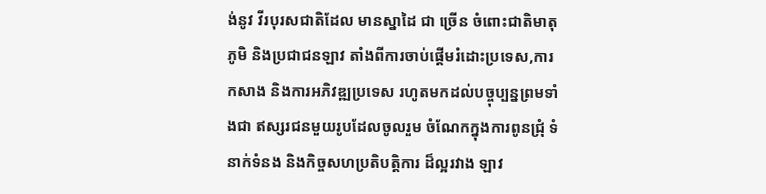ង់នូវ វីរបុរសជាតិដែល មានស្នាដៃ ជា ច្រើន ចំពោះជាតិមាតុភូមិ និងប្រជាជនឡាវ តាំងពីការចាប់ផ្តើមរំដោះប្រទេស,ការកសាង និងការអភិវឌ្ឍប្រទេស រហូតមកដល់បច្ចុប្បន្នព្រមទាំងជា ឥស្សរជនមួយរូបដែលចូលរួម ចំណែកក្នុងការពូនជ្រុំ ទំនាក់ទំនង និងកិច្ចសហប្រតិបត្តិការ ដ៏ល្អរវាង ឡាវ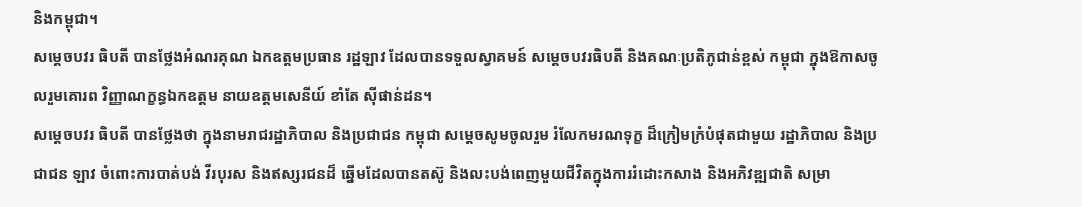និងកម្ពុជា។
សម្តេចបវរ ធិបតី បានថ្លែងអំណរគុណ ឯកឧត្តមប្រធាន រដ្ឋឡាវ ដែលបានទទួលស្វាគមន៍ សម្តេចបវរធិបតី និងគណៈប្រតិភូជាន់ខ្ពស់ កម្ពុជា ក្នុងឱកាសចូលរួមគោរព វិញ្ញាណក្ខន្ធឯកឧត្តម នាយឧត្តមសេនីយ៍ ខាំតែ ស៊ីផាន់ដន។
សម្តេចបវរ ធិបតី បានថ្លែងថា ក្នុងនាមរាជរដ្ឋាភិបាល និងប្រជាជន កម្ពុជា សម្តេចសូមចូលរួម រំលែកមរណទុក្ខ ដ៏ក្រៀមក្រំបំផុតជាមួយ រដ្ឋាភិបាល និងប្រជាជន ឡាវ ចំពោះការបាត់បង់ វីរបុរស និងឥស្សរជនដ៏ ឆ្នើមដែលបានតស៊ូ និងលះបង់ពេញមួយជីវិតក្នុងការរំដោះកសាង និងអភិវឌ្ឍជាតិ សម្រា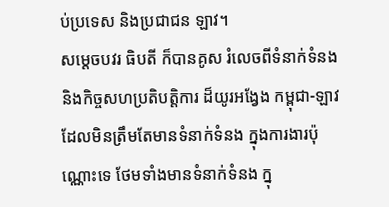ប់ប្រទេស និងប្រជាជន ឡាវ។
សម្តេចបវរ ធិបតី ក៏បានគូស រំលេចពីទំនាក់ទំនង និងកិច្ចសហប្រតិបត្តិការ ដ៏យូរអង្វែង កម្ពុជា-ឡាវ ដែលមិនត្រឹមតែមានទំនាក់ទំនង ក្នុងការងារប៉ុណ្ណោះទេ ថែមទាំងមានទំនាក់ទំនង ក្នុ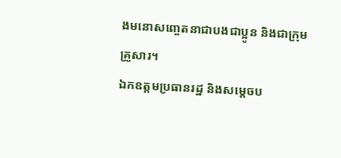ងមនោសញ្ចេតនាជាបងជាប្អូន និងជាក្រុមគ្រួសារ។
ឯកឧត្តមប្រធានរដ្ឋ និងសម្តេចប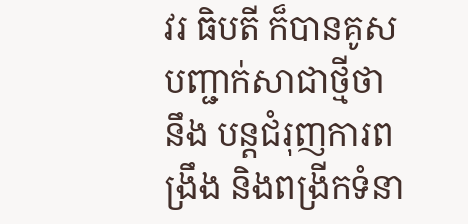វរ ធិបតី ក៏បានគូសបញ្ជាក់សាជាថ្មីថា នឹង បន្តជំរុញការពង្រឹង និងពង្រីកទំនា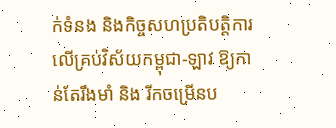ក់ទំនង និងកិច្ចសហប្រតិបត្តិការ លើគ្រប់វិស័យកម្ពុជា-ឡាវ ឱ្យកាន់តែរឹងមាំ និង រីកចម្រើនប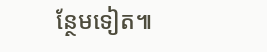ន្ថែមទៀត៕